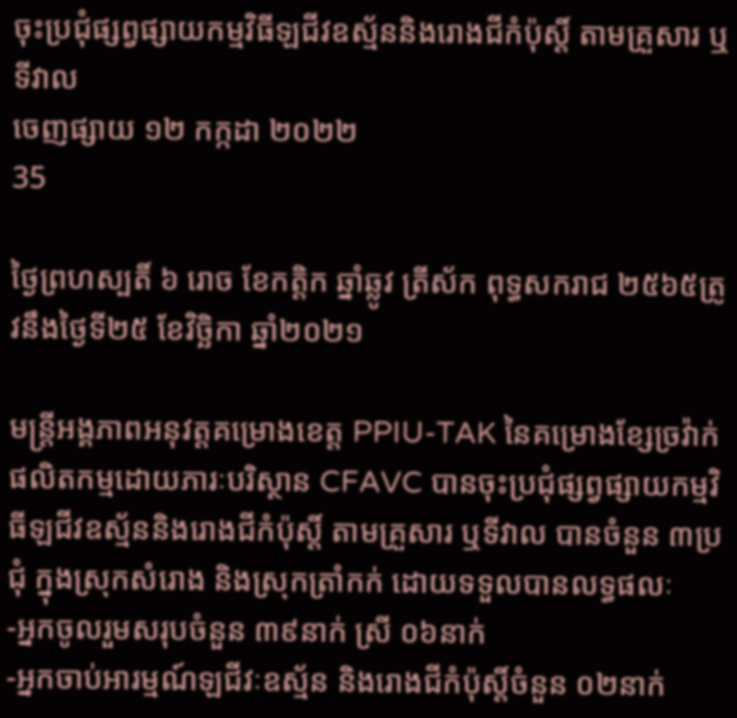ចុះប្រជុំផ្សព្វផ្សាយកម្មវិធីឡជីវឧស្ម័ននិងរោងជីកំប៉ុស្តិ៍ តាមគ្រួសារ ឬទីវាល
ចេញផ្សាយ ១២ កក្កដា ២០២២
35

ថ្ងៃព្រហស្បតិ៍ ៦ រោច ខែកត្តិក ឆ្នាំឆ្លូវ ត្រីស័ក ពុទ្ធសករាជ ២៥៦៥ត្រូវនឹងថ្ងៃទី២៥ ខែវិច្ឆិកា ឆ្នាំ២០២១

មន្ត្រីអង្គភាពអនុវត្តគម្រោងខេត្ត PPIU-TAK នៃគម្រោងខ្សែច្រវ៉ាក់ផលិតកម្មដោយភារៈបរិស្ថាន CFAVC បានចុះប្រជុំផ្សព្វផ្សាយកម្មវិធីឡជីវឧស្ម័ននិងរោងជីកំប៉ុស្តិ៍ តាមគ្រួសារ ឬទីវាល បានចំនួន ៣ប្រជុំ ក្នុងស្រុកសំរោង និងស្រុកត្រាំកក់ ដោយទទួលបានលទ្ធផលៈ
-អ្នកចូលរួមសរុបចំនួន ៣៩នាក់ ស្រី ០៦នាក់
-អ្នកចាប់អារម្មណ៍ឡជីវៈឧស្ម័ន និងរោងជីកំប៉ុស្តិ៍ចំនួន ០២នាក់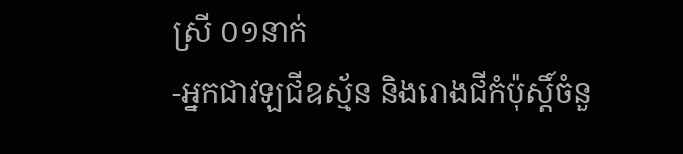ស្រី ០១នាក់
-អ្នកជាវឡជីឧស្ម័ន និងរោងជីកំប៉ុស្តិ៍ចំនួ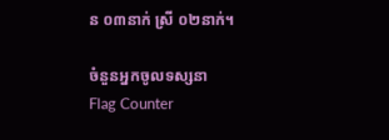ន ០៣នាក់ ស្រី ០២នាក់។

ចំនួនអ្នកចូលទស្សនា
Flag Counter